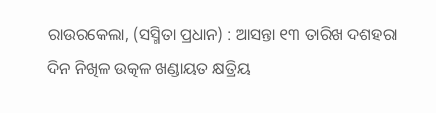ରାଉରକେଲା, (ସସ୍ମିତା ପ୍ରଧାନ) : ଆସନ୍ତା ୧୩ ତାରିଖ ଦଶହରା ଦିନ ନିଖିଳ ଉତ୍କଳ ଖଣ୍ଡାୟତ କ୍ଷତ୍ରିୟ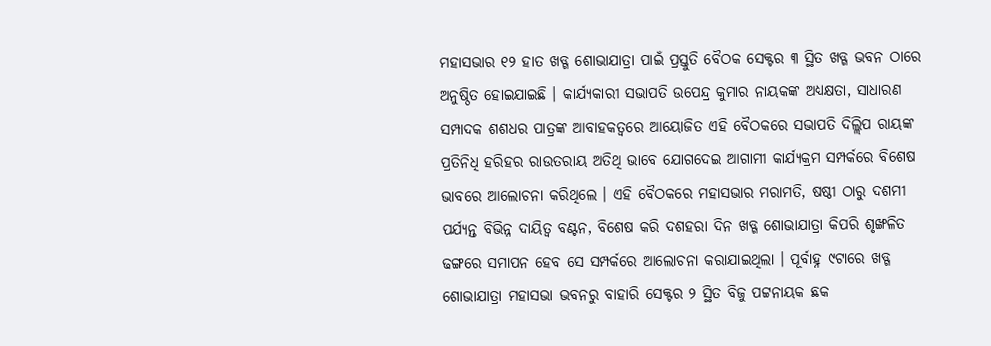ମହାସଭାର ୧୨ ହାତ ଖଡ୍ଗ ଶୋଭାଯାତ୍ରା ପାଇଁ ପ୍ରସ୍ତୁତି ବୈଠକ ସେକ୍ଟର ୩ ସ୍ଥିତ ଖଡ୍ଗ ଭବନ ଠାରେ ଅନୁଷ୍ଠିତ ହୋଇଯାଇଛି । କାର୍ଯ୍ୟକାରୀ ସଭାପତି ଉପେନ୍ଦ୍ର କୁମାର ନାୟକଙ୍କ ଅଧ୍ୟକ୍ଷତା, ସାଧାରଣ ସମ୍ପାଦକ ଶଶଧର ପାତ୍ରଙ୍କ ଆବାହକତ୍ଵରେ ଆୟୋଜିତ ଏହି ବୈଠକରେ ସଭାପତି ଦିଲ୍ଲିପ ରାୟଙ୍କ ପ୍ରତିନିଧି ହରିହର ରାଉତରାୟ ଅତିଥି ଭାବେ ଯୋଗଦେଇ ଆଗାମୀ କାର୍ଯ୍ୟକ୍ରମ ସମ୍ପର୍କରେ ବିଶେଷ ଭାବରେ ଆଲୋଚନା କରିଥିଲେ । ଏହି ବୈଠକରେ ମହାସଭାର ମରାମତି, ଷଷ୍ଠୀ ଠାରୁ ଦଶମୀ ପର୍ଯ୍ୟନ୍ତ ବିଭିନ୍ନ ଦାୟିତ୍ଵ ବଣ୍ଟନ, ବିଶେଷ କରି ଦଶହରା ଦିନ ଖଡ୍ଗ ଶୋଭାଯାତ୍ରା କିପରି ଶୃଙ୍ଖଳିତ ଢଙ୍ଗରେ ସମାପନ ହେବ ସେ ସମ୍ପର୍କରେ ଆଲୋଚନା କରାଯାଇଥିଲା । ପୂର୍ବାହ୍ନ ୯ଟାରେ ଖଡ୍ଗ ଶୋଭାଯାତ୍ରା ମହାସଭା ଭବନରୁ ବାହାରି ସେକ୍ଟର ୨ ସ୍ଥିତ ବିଜୁ ପଟ୍ଟନାୟକ ଛକ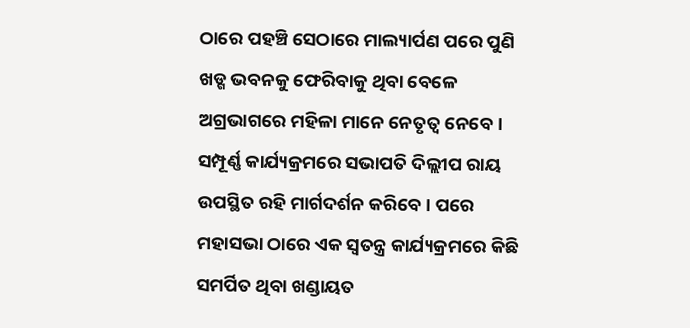ଠାରେ ପହଞ୍ଚି ସେଠାରେ ମାଲ୍ୟାର୍ପଣ ପରେ ପୁଣି ଖଡ୍ଗ ଭବନକୁ ଫେରିବାକୁ ଥିବା ବେଳେ ଅଗ୍ରଭାଗରେ ମହିଳା ମାନେ ନେତୃତ୍ୱ ନେବେ । ସମ୍ପୂର୍ଣ୍ଣ କାର୍ଯ୍ୟକ୍ରମରେ ସଭାପତି ଦିଲ୍ଲୀପ ରାୟ ଉପସ୍ଥିତ ରହି ମାର୍ଗଦର୍ଶନ କରିବେ । ପରେ ମହାସଭା ଠାରେ ଏକ ସ୍ୱତନ୍ତ୍ର କାର୍ଯ୍ୟକ୍ରମରେ କିଛି ସମର୍ପିତ ଥିବା ଖଣ୍ଡାୟତ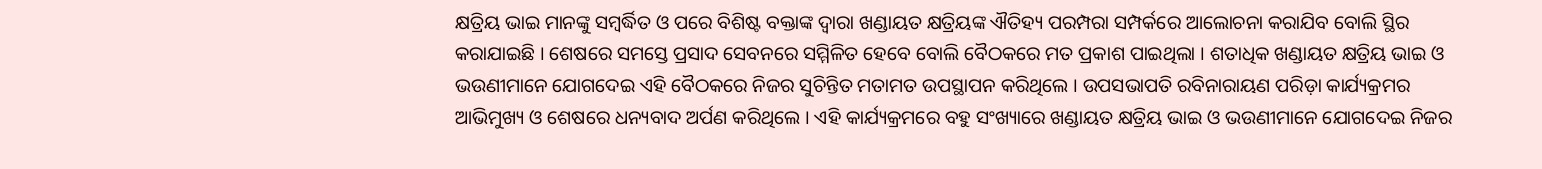କ୍ଷତ୍ରିୟ ଭାଇ ମାନଙ୍କୁ ସମ୍ବର୍ଦ୍ଧିତ ଓ ପରେ ବିଶିଷ୍ଟ ବକ୍ତାଙ୍କ ଦ୍ୱାରା ଖଣ୍ଡାୟତ କ୍ଷତ୍ରିୟଙ୍କ ଐତିହ୍ୟ ପରମ୍ପରା ସମ୍ପର୍କରେ ଆଲୋଚନା କରାଯିବ ବୋଲି ସ୍ଥିର କରାଯାଇଛି । ଶେଷରେ ସମସ୍ତେ ପ୍ରସାଦ ସେବନରେ ସମ୍ମିଳିତ ହେବେ ବୋଲି ବୈଠକରେ ମତ ପ୍ରକାଶ ପାଇଥିଲା । ଶତାଧିକ ଖଣ୍ଡାୟତ କ୍ଷତ୍ରିୟ ଭାଇ ଓ ଭଉଣୀମାନେ ଯୋଗଦେଇ ଏହି ବୈଠକରେ ନିଜର ସୁଚିନ୍ତିତ ମତାମତ ଉପସ୍ଥାପନ କରିଥିଲେ । ଉପସଭାପତି ରବିନାରାୟଣ ପରିଡ଼ା କାର୍ଯ୍ୟକ୍ରମର ଆଭିମୁଖ୍ୟ ଓ ଶେଷରେ ଧନ୍ୟବାଦ ଅର୍ପଣ କରିଥିଲେ । ଏହି କାର୍ଯ୍ୟକ୍ରମରେ ବହୁ ସଂଖ୍ୟାରେ ଖଣ୍ଡାୟତ କ୍ଷତ୍ରିୟ ଭାଇ ଓ ଭଉଣୀମାନେ ଯୋଗଦେଇ ନିଜର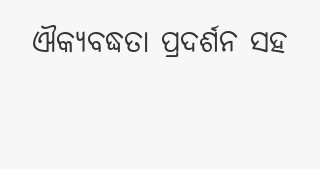ଐକ୍ୟବଦ୍ଧତା ପ୍ରଦର୍ଶନ ସହ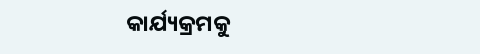କାର୍ଯ୍ୟକ୍ରମକୁ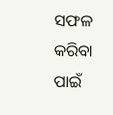ସଫଳ କରିବା ପାଇଁ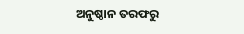ଅନୁଷ୍ଠାନ ତରଫରୁ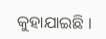କୁହାଯାଇଛି ।